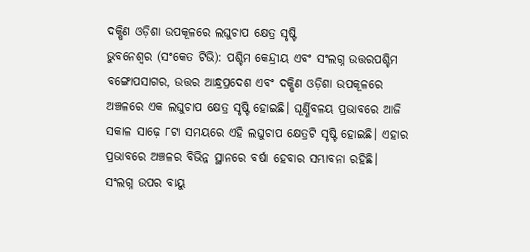ଦକ୍ଷିଣ ଓଡ଼ିଶା ଉପକୂଳରେ ଲଘୁଚାପ କ୍ଷେତ୍ର ସୃଷ୍ଟି
ଭୁବନେଶ୍ୱର (ସଂକେତ ଟିଭି): ପଶ୍ଚିମ କେନ୍ଦ୍ରୀୟ ଏବଂ ସଂଲଗ୍ନ ଉତ୍ତରପଶ୍ଚିମ ବଙ୍ଗୋପସାଗର, ଉତ୍ତର ଆନ୍ଧ୍ରପ୍ରଦେଶ ଏବଂ ଦକ୍ଷିଣ ଓଡ଼ିଶା ଉପକୂଳରେ ଅଞ୍ଚଳରେ ଏକ ଲଘୁଚାପ କ୍ଷେତ୍ର ସୃଷ୍ଟି ହୋଇଛି। ଘୂର୍ଣ୍ଣିବଳୟ ପ୍ରଭାବରେ ଆଜି ସକାଳ ସାଢ଼େ ୮ଟା ସମୟରେ ଏହି ଲଘୁଚାପ କ୍ଷେତ୍ରଟି ସୃଷ୍ଟି ହୋଇଛି। ଏହାର ପ୍ରଭାବରେ ଅଞ୍ଚଳର ବିଭିନ୍ନ ସ୍ଥାନରେ ବର୍ଷା ହେବାର ସମ୍ଭାବନା ରହିଛି।
ସଂଲଗ୍ନ ଉପର ବାୟୁ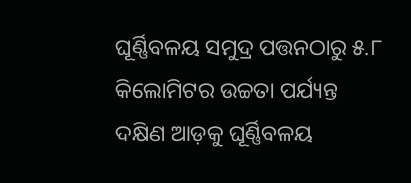ଘୂର୍ଣ୍ଣିବଳୟ ସମୁଦ୍ର ପତ୍ତନଠାରୁ ୫.୮ କିଲୋମିଟର ଉଚ୍ଚତା ପର୍ଯ୍ୟନ୍ତ ଦକ୍ଷିଣ ଆଡ଼କୁ ଘୂର୍ଣ୍ଣିବଳୟ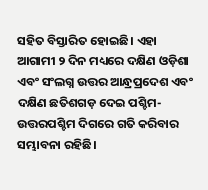ସହିତ ବିସ୍ତାରିତ ହୋଇଛି। ଏହା ଆଗାମୀ ୨ ଦିନ ମଧ୍ୟରେ ଦକ୍ଷିଣ ଓଡ଼ିଶା ଏବଂ ସଂଲଗ୍ନ ଉତ୍ତର ଆନ୍ଧ୍ରପ୍ରଦେଶ ଏବଂ ଦକ୍ଷିଣ ଛତିଶଗଡ଼ ଦେଇ ପଶ୍ଚିମ-ଉତ୍ତରପଶ୍ଚିମ ଦିଗରେ ଗତି କରିବାର ସମ୍ଭାବନା ରହିଛି।